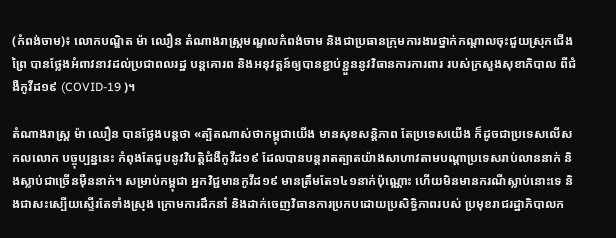(កំពង់ចាម)៖ លោកបណ្ឌិត ម៉ា ឈឿន តំណាងរាស្ត្រមណ្ឌលកំពង់ចាម និងជាប្រធានក្រុមការងារថ្នាក់កណ្តាលចុះជួយស្រុកជើងព្រៃ បានថ្លែងអំពាវនាវដល់ប្រជាពលរដ្ឋ បន្តគោរព និងអនុវត្តន៍ឲ្យបានខ្ជាប់ខ្ជួននូវវិធានការការពារ របស់ក្រសួងសុខាភិបាល ពីជំងឺកូវីដ១៩ (COVID-19 )។

តំណាងរាស្ត្រ ម៉ា ឈឿន បានថ្លែងបន្តថា «ត្បិតណាស់ថាកម្ពុជាយើង មានសុខសន្ដិភាព តែប្រទេសយើង ក៏ដូចជាប្រទេសលើសកលលោក បច្ចុប្បន្ននេះ កំពុងតែជួបនូវវិបត្ដិជំងឺកូវីដ១៩ ដែលបានបន្ដរាតត្បាតយ៉ាងសាហាវតាមបណ្ដាប្រទេសរាប់លាននាក់ និងស្លាប់ជាច្រើនម៉ឺននាក់។ សម្រាប់កម្ពុជា អ្នកវិជ្ជមានកូវីដ១៩ មានត្រឹមតែ១៤១នាក់ប៉ុណ្ណោះ ហើយមិនមានករណីស្លាប់នោះទេ និងជាសះស្បើយស្ទើរតែទាំងស្រុង ក្រោមការដឹកនាំ និងដាក់ចេញវិធានការប្រកបដោយប្រសិទ្ធិភាពរបស់ ប្រមុខរាជរដ្ឋាភិបាលក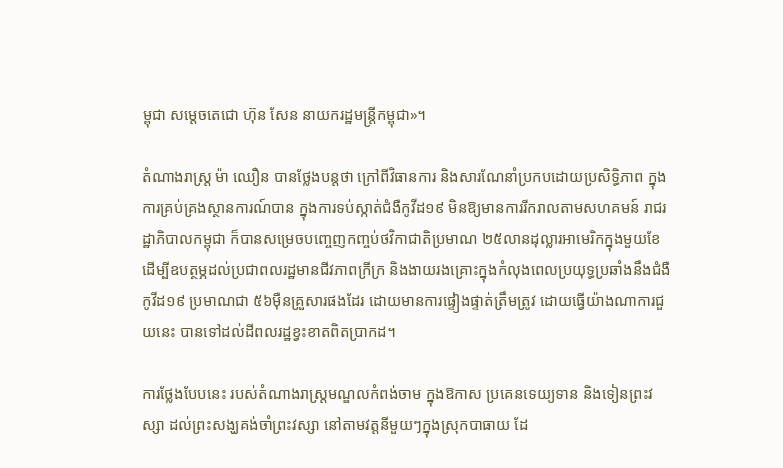ម្ពុជា សម្ដេចតេជោ ហ៊ុន សែន នាយករដ្ឋមន្ដ្រីកម្ពុជា»។

តំណាងរាស្ត្រ ម៉ា ឈឿន បានថ្លែងបន្ដថា ក្រៅពីវិធានការ និងសារណែនាំប្រកបដោយប្រសិទ្ធិភាព ក្នុងការគ្រប់គ្រងស្ថានការណ៍បាន ក្នុងការទប់ស្កាត់ជំងឺកូវីដ១៩ មិនឱ្យមានការរីករាលតាមសហគមន៍ រាជរដ្ឋាភិបាលកម្ពុជា ក៏បានសម្រេចបញ្ចេញកញ្ចប់ថវិកាជាតិប្រមាណ ២៥លានដុល្លារអាមេរិកក្នុងមួយខែ ដើម្បីឧបត្ថម្ភដល់ប្រជាពលរដ្ឋមានជីវភាពក្រីក្រ និងងាយរងគ្រោះក្នុងកំលុងពេលប្រយុទ្ធប្រឆាំងនឹងជំងឺកូវីដ១៩ ប្រមាណជា ៥៦ម៉ឺនគ្រួសារផងដែរ ដោយមានការផ្ទៀងផ្ទាត់ត្រឹមត្រូវ ដោយធ្វើយ៉ាងណាការជួយនេះ បានទៅដល់ដីពលរដ្ឋខ្វះខាតពិតប្រាកដ។

ការថ្លែងបែបនេះ របស់តំណាងរាស្ត្រមណ្ឌលកំពង់ចាម ក្នុងឱកាស ប្រគេនទេយ្យទាន និងទៀនព្រះវស្សា ដល់ព្រះសង្ឃគង់ចាំព្រះវស្សា នៅតាមវត្តនីមួយៗក្នុងស្រុកបាធាយ ដែ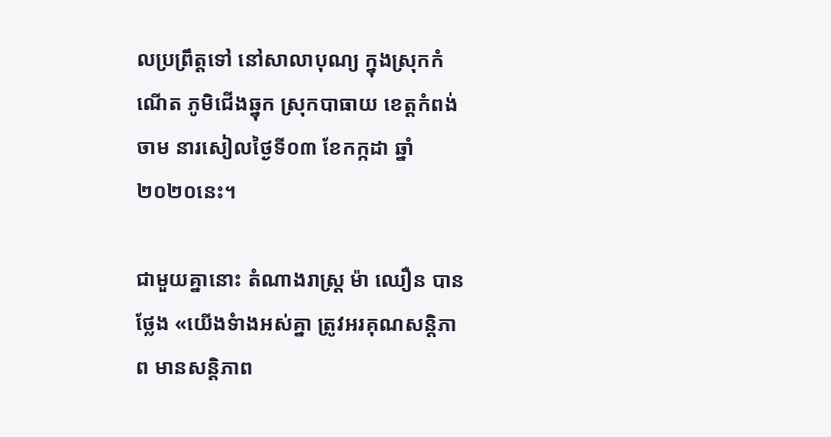លប្រព្រឹត្តទៅ នៅសាលាបុណ្យ ក្នុងស្រុកកំណើត ភូមិជើងឆ្នុក ស្រុកបាធាយ ខេត្ដកំពង់ចាម នារសៀលថ្ងៃទី០៣ ខែកក្កដា ឆ្នាំ២០២០នេះ។

ជាមួយគ្នានោះ តំណាងរាស្រ្ដ ម៉ា ឈឿន បានថ្លែង «យើងទំាងអស់គ្នា ត្រូវអរគុណសន្ដិភាព មានសនិ្ដភាព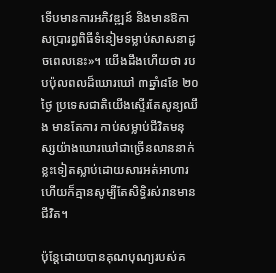ទើបមានការអភិវឌ្ឍន៍ និងមានឱកាសប្រារព្ធពិធីទំនៀមទម្លាប់សាសនាដូចពេលនេះ»។ យើងដឹងហើយថា របបប៉ុលពលដ៏ឃោរឃៅ ៣ឆ្នាំ៨ខែ ២០ថ្ងៃ ប្រទេសជាតិយើងស្ទើរតែសូន្យឈឹង មានតែការ កាប់សម្លាប់ជីវិតមនុស្សយ៉ាងឃោរឃៅជាច្រើនលាននាក់ ខ្លះទៀតស្លាប់ដោយសារអត់អាហារ ហើយក៏គ្មានសូម្បីតែសិទ្ធិរស់រានមានជីវិត។

ប៉ុន្ដែដោយបានគុណបុណ្យរបស់គ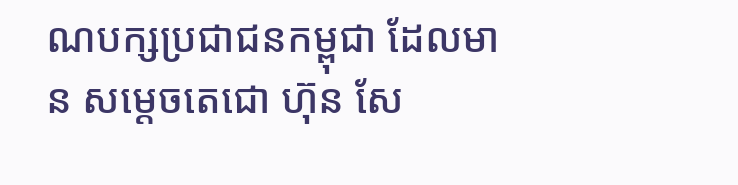ណបក្សប្រជាជនកម្ពុជា ដែលមាន សម្ដេចតេជោ ហ៊ុន សែ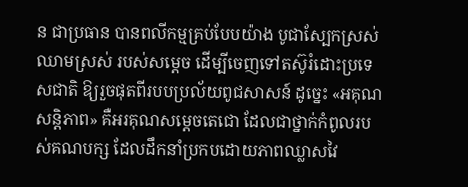ន ជាប្រធាន បានពលីកម្មគ្រប់បែបយ៉ាង បូជាស្បែកស្រស់ ឈាមស្រស់ របស់សម្ដេច ដើម្បីចេញទៅតស៊ូរំដោះប្រទេសជាតិ ឱ្យរួចផុតពីរបបប្រល័យពូជសាសន៍ ដូច្នេះ «អគុណសន្ដិភាព» គឺអរគុណសម្ដេចតេជោ ដែលជាថ្នាក់កំពូលរបស់គណបក្ស ដែលដឹកនាំប្រកបដោយភាពឈ្លាសវៃ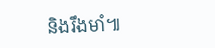និងរឹងមាំ៕